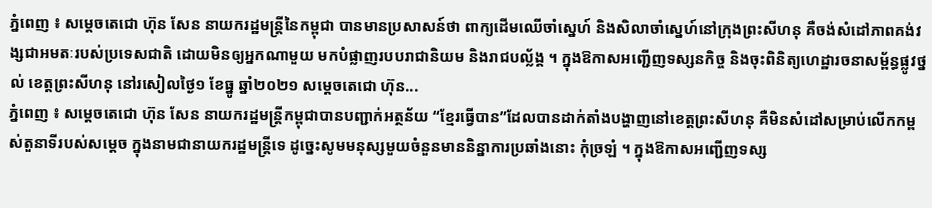ភ្នំពេញ ៖ សម្ដេចតេជោ ហ៊ុន សែន នាយករដ្ឋមន្ដ្រីនៃកម្ពុជា បានមានប្រសាសន៍ថា ពាក្យដើមឈើចាំស្នេហ៍ និងសិលាចាំស្នេហ៍នៅក្រុងព្រះសីហនុ គឺចង់សំដៅភាពគង់វង្សជាអមតៈរបស់ប្រទេសជាតិ ដោយមិនឲ្យអ្នកណាមួយ មកបំផ្លាញរបបរាជានិយម និងរាជបល្ល័ង្គ ។ ក្នុងឱកាសអញ្ជើញទស្សនកិច្ច និងចុះពិនិត្យហេដ្ឋារចនាសម្ព័ន្ធផ្លូវថ្នល់ ខេត្តព្រះសីហនុ នៅរសៀលថ្ងៃ១ ខែធ្នូ ឆ្នាំ២០២១ សម្តេចតេជោ ហ៊ុន...
ភ្នំពេញ ៖ សម្តេចតេជោ ហ៊ុន សែន នាយករដ្ឋមន្រ្តីកម្ពុជាបានបញ្ជាក់អត្ថន័យ “ខ្មែរធ្វើបាន”ដែលបានដាក់តាំងបង្ហាញនៅខេត្តព្រះសីហនុ គឺមិនសំដៅសម្រាប់លើកកម្ពស់តួនាទីរបស់សម្តេច ក្នុងនាមជានាយករដ្ឋមន្ត្រីទេ ដូច្នេះសូមមនុស្សមួយចំនួនមាននិន្នាការប្រឆាំងនោះ កុំច្រឡំ ។ ក្នុងឱកាសអញ្ជើញទស្ស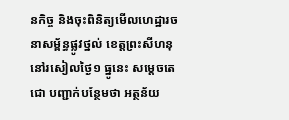នកិច្ច និងចុះពិនិត្យមើលហេដ្ឋារចនាសម្ព័ន្ធផ្លូវថ្នល់ ខេត្តព្រះសីហនុនៅរសៀលថ្ងៃ១ ធ្នូនេះ សម្តេចតេជោ បញ្ជាក់បន្ថែមថា អត្ថន័យ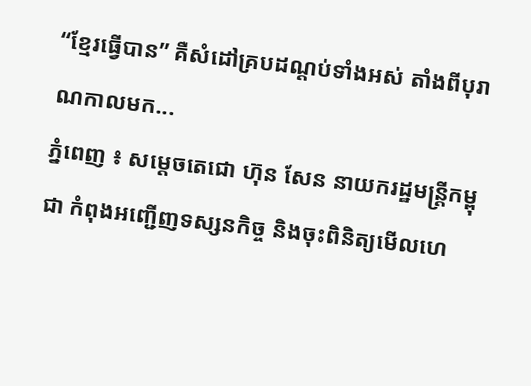“ខ្មែរធ្វើបាន” គឺសំដៅគ្របដណ្ដប់ទាំងអស់ តាំងពីបុរាណកាលមក...
ភ្នំពេញ ៖ សម្តេចតេជោ ហ៊ុន សែន នាយករដ្ឋមន្ត្រីកម្ពុជា កំពុងអញ្ជើញទស្សនកិច្ច និងចុះពិនិត្យមើលហេ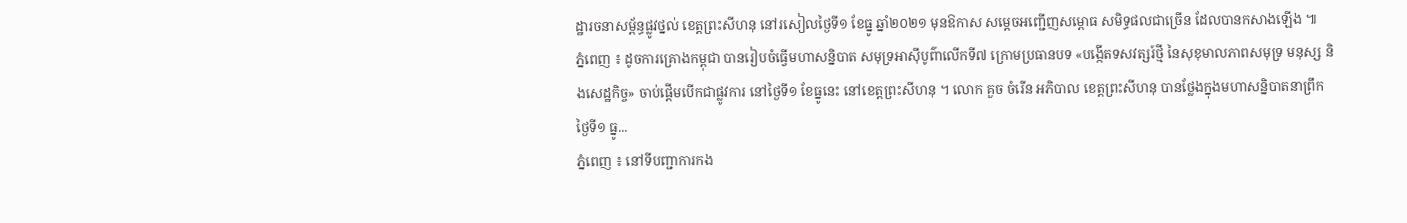ដ្ឋារចនាសម្ព័ន្ធផ្លូវថ្នល់ ខេត្តព្រះសីហនុ នៅរសៀលថ្ងៃទី១ ខែធ្នូ ឆ្នាំ២០២១ មុនឱកាស សម្តេចអញ្ជើញសម្ពោធ សមិទ្ធផលជាច្រើន ដែលបានកសាងឡើង ៕
ភ្នំពេញ ៖ ដូចការគ្រោងកម្ពុជា បានរៀបចំធ្វើមហាសន្និបាត សមុទ្រអាស៊ីបូព៌ាលើកទី៧ ក្រោមប្រធានបទ «បង្កើតទសវត្សរ៍ថ្មី នៃសុខុមាលភាពសមុទ្រ មនុស្ស និងសេដ្ឋកិច្ច» ចាប់ផ្តើមបើកជាផ្លូវការ នៅថ្ងៃទី១ ខែធ្នូនេះ នៅខេត្តព្រះសីហនុ ។ លោក គួច ចំរើន អភិបាល ខេត្តព្រះសីហនុ បានថ្លែងក្នុងមហាសន្និបាតនាព្រឹកថ្ងៃទី១ ធ្នូ...
ភ្នំពេញ ៖ នៅទីបញ្ជាការកង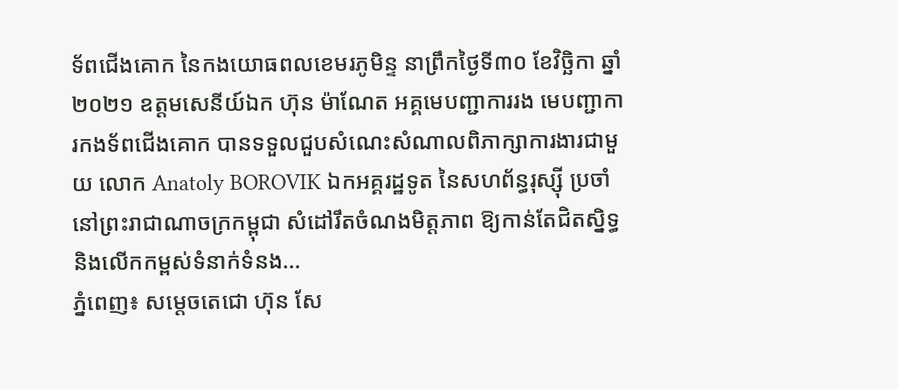ទ័ពជើងគោក នៃកងយោធពលខេមរភូមិន្ទ នាព្រឹកថ្ងៃទី៣០ ខែវិច្ឆិកា ឆ្នាំ២០២១ ឧត្តមសេនីយ៍ឯក ហ៊ុន ម៉ាណែត អគ្គមេបញ្ជាការរង មេបញ្ជាការកងទ័ពជើងគោក បានទទួលជួបសំណេះសំណាលពិភាក្សាការងារជាមួយ លោក Anatoly BOROVIK ឯកអគ្គរដ្ឋទូត នៃសហព័ន្ធរុស្ស៊ី ប្រចាំនៅព្រះរាជាណាចក្រកម្ពុជា សំដៅរឹតចំណងមិត្តភាព ឱ្យកាន់តែជិតស្និទ្ធ និងលើកកម្ពស់ទំនាក់ទំនង...
ភ្នំពេញ៖ សម្ដេចតេជោ ហ៊ុន សែ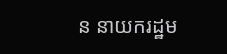ន នាយករដ្ឋម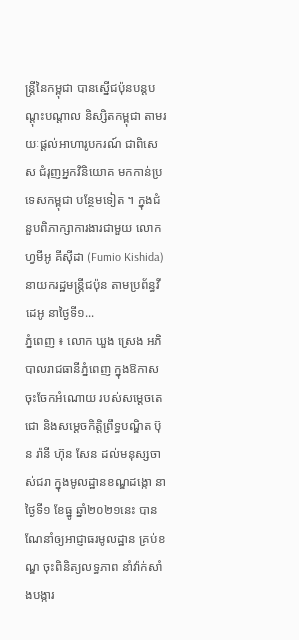ន្ដ្រីនៃកម្ពុជា បានស្នើជប៉ុនបន្តបណ្តុះបណ្តាល និស្សិតកម្ពុជា តាមរយៈផ្តល់អាហារូបករណ៍ ជាពិសេស ជំរុញអ្នកវិនិយោគ មកកាន់ប្រទេសកម្ពុជា បន្ថែមទៀត ។ ក្នុងជំនួបពិភាក្សាការងារជាមួយ លោក ហ្វមីអូ គីស៊ីដា (Fumio Kishida) នាយករដ្ឋមន្ត្រីជប៉ុន តាមប្រព័ន្ធវីដេអូ នាថ្ងៃទី១...
ភ្នំពេញ ៖ លោក ឃួង ស្រេង អភិបាលរាជធានីភ្នំពេញ ក្នុងឱកាសចុះចែកអំណោយ របស់សម្ដេចតេជោ និងសម្ដេចកិត្តិព្រឹទ្ធបណ្ឌិត ប៊ុន រ៉ានី ហ៊ុន សែន ដល់មនុស្សចាស់ជរា ក្នុងមូលដ្ឋានខណ្ឌដង្កោ នាថ្ងៃទី១ ខែធ្នូ ឆ្នាំ២០២១នេះ បានណែនាំឲ្យអាជ្ញាធរមូលដ្ឋាន គ្រប់ខណ្ឌ ចុះពិនិត្យលទ្ធភាព នាំវ៉ាក់សាំងបង្ការ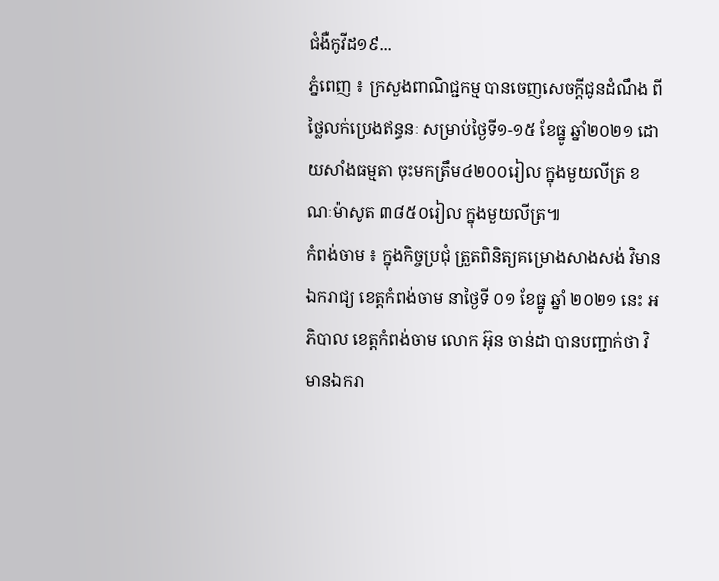ជំងឺកូវីដ១៩...
ភ្នំពេញ ៖ ក្រសួងពាណិជ្ជកម្ម បានចេញសេចក្តីជូនដំណឹង ពីថ្លៃលក់ប្រេងឥន្ធនៈ សម្រាប់ថ្ងៃទី១-១៥ ខែធ្នូ ឆ្នាំ២០២១ ដោយសាំងធម្មតា ចុះមកត្រឹម៤២០០រៀល ក្នុងមួយលីត្រ ខណៈម៉ាសូត ៣៨៥០រៀល ក្នុងមួយលីត្រ៕
កំពង់ចាម ៖ ក្នុងកិច្ចប្រជុំ ត្រួតពិនិត្យគម្រោងសាងសង់ វិមានឯករាជ្យ ខេត្តកំពង់ចាម នាថ្ងៃទី ០១ ខែធ្នូ ឆ្នាំ ២០២១ នេះ អភិបាល ខេត្តកំពង់ចាម លោក អ៊ុន ចាន់ដា បានបញ្ជាក់ថា វិមានឯករា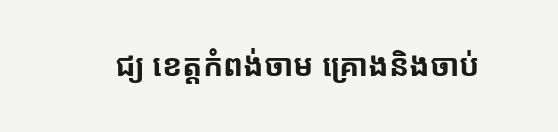ជ្យ ខេត្តកំពង់ចាម គ្រោងនិងចាប់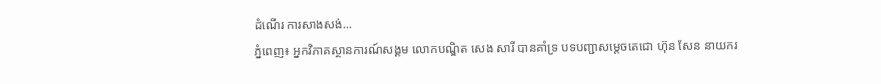ដំណើរ ការសាងសង់...
ភ្នំពេញ៖ អ្នកវិភាគស្ថានការណ៍សង្គម លោកបណ្ឌិត សេង សារី បានគាំទ្រ បទបញ្ជាសម្តេចតេជោ ហ៊ុន សែន នាយករ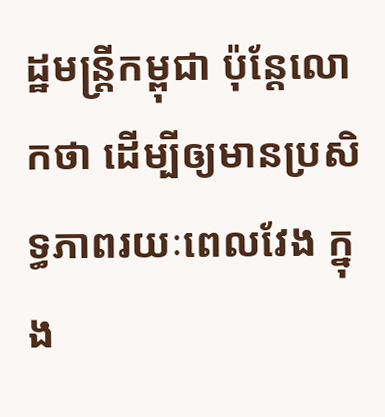ដ្ឋមន្រ្តីកម្ពុជា ប៉ុន្តែលោកថា ដើម្បីឲ្យមានប្រសិទ្ធភាពរយៈពេលវែង ក្នុង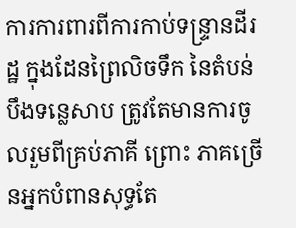ការការពារពីការកាប់ទន្ទ្រានដីរដ្ឋ ក្នុងដែនព្រៃលិចទឹក នៃតំបន់បឹងទន្លេសាប ត្រូវតែមានការចូលរួមពីគ្រប់ភាគី ព្រោះ ភាគច្រើនអ្នកបំពានសុទ្ធតែ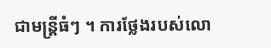ជាមន្រ្តីធំៗ ។ ការថ្លែងរបស់លោ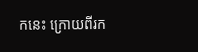កនេះ ក្រោយពីរក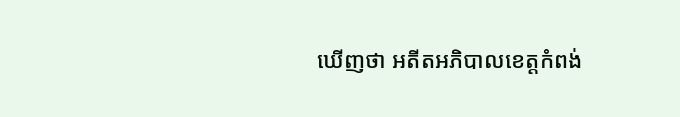ឃើញថា អតីតអភិបាលខេត្តកំពង់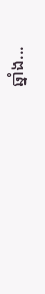ឆ្នាំង...